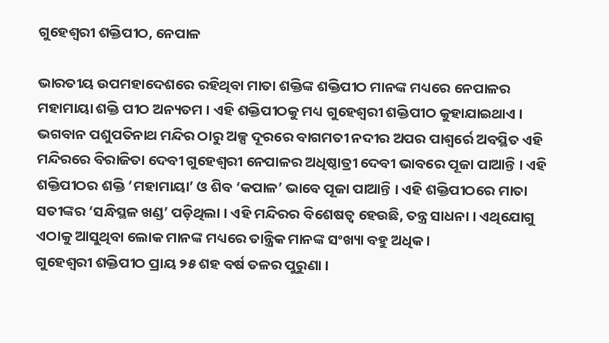ଗୁହେଶ୍ୱରୀ ଶକ୍ତିପୀଠ, ନେପାଳ

ଭାରତୀୟ ଉପମହାଦେଶରେ ରହିଥିବା ମାତା ଶକ୍ତିଙ୍କ ଶକ୍ତିପୀଠ ମାନଙ୍କ ମଧ୍ୟରେ ନେପାଳର ମହାମାୟା ଶକ୍ତି ପୀଠ ଅନ୍ୟତମ । ଏହି ଶକ୍ତିପୀଠକୁ ମଧ୍ୟ ଗୁହେଶ୍ୱରୀ ଶକ୍ତିପୀଠ କୁହାଯାଇଥାଏ । ଭଗବାନ ପଶୁପତିନାଥ ମନ୍ଦିର ଠାରୁ ଅଳ୍ପ ଦୂରରେ ବାଗମତୀ ନଦୀର ଅପର ପାଶ୍ୱର୍ରେ ଅବସ୍ଥିତ ଏହି ମନ୍ଦିରରେ ବିରାଜିତା ଦେବୀ ଗୁହେଶ୍ୱରୀ ନେପାଳର ଅଧିଷ୍ଠାତ୍ରୀ ଦେବୀ ଭାବରେ ପୂଜା ପାଆନ୍ତି । ଏହି ଶକ୍ତିପୀଠର ଶକ୍ତି ‘ମହାମାୟା’ ଓ ଶିବ ‘କପାଳ’ ଭାବେ ପୂଜା ପାଆନ୍ତି । ଏହି ଶକ୍ତିପୀଠରେ ମାତା ସତୀଙ୍କର ‘ସନ୍ଧିସ୍ଥଳ ଖଣ୍ଡ’ ପଡ଼ିଥିଲା । ଏହି ମନ୍ଦିରର ବିଶେଷତ୍ୱ ହେଉଛି, ତନ୍ତ୍ର ସାଧନା । ଏଥିଯୋଗୁ ଏଠାକୁ ଆସୁଥିବା ଲୋକ ମାନଙ୍କ ମଧ୍ୟରେ ତାନ୍ତ୍ରିକ ମାନଙ୍କ ସଂଖ୍ୟା ବହୁ ଅଧିକ ।
ଗୁହେଶ୍ୱରୀ ଶକ୍ତିପୀଠ ପ୍ରାୟ ୨୫ ଶହ ବର୍ଷ ତଳର ପୁରୁଣା ।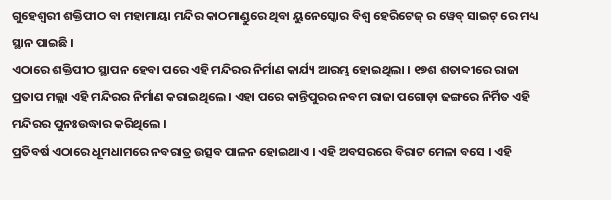ଗୁହେଶ୍ୱରୀ ଶକ୍ତିପୀଠ ବା ମହାମାୟା ମନ୍ଦିର କାଠମାଣ୍ଡୁରେ ଥିବା ୟୁନେସ୍କୋର ବିଶ୍ୱ ହେରିଟେଜ୍ ର ୱେବ୍ ସାଇଟ୍ ରେ ମଧ୍ୟ ସ୍ଥାନ ପାଇଛି ।
ଏଠାରେ ଶକ୍ତିପୀଠ ସ୍ଥାପନ ହେବା ପରେ ଏହି ମନ୍ଦିରର ନିର୍ମାଣ କାର୍ଯ୍ୟ ଆରମ୍ଭ ହୋଇଥିଲା । ୧୭ଶ ଶତାବ୍ଦୀରେ ରାଜା ପ୍ରତାପ ମଲ୍ଲା ଏହି ମନ୍ଦିରର ନିର୍ମାଣ କରାଇଥିଲେ । ଏହା ପରେ କାନ୍ତିପୁରର ନବମ ରାଜା ପଗୋଡ଼ା ଢଙ୍ଗରେ ନିର୍ମିତ ଏହି ମନ୍ଦିରର ପୁନଃଉଦ୍ଧାର କରିଥିଲେ ।
ପ୍ରତିବର୍ଷ ଏଠାରେ ଧୂମଧାମରେ ନବରାତ୍ର ଉତ୍ସବ ପାଳନ ହୋଇଥାଏ । ଏହି ଅବସରରେ ବିରାଟ ମେଳା ବସେ । ଏହି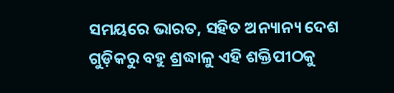ସମୟରେ ଭାରତ, ସହିତ ଅନ୍ୟାନ୍ୟ ଦେଶ ଗୁଡ଼ିକରୁ ବହୁ ଶ୍ରଦ୍ଧାଳୁ ଏହି ଶକ୍ତିପୀଠକୁ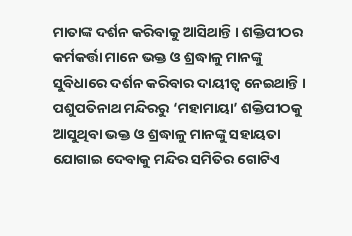ମାତାଙ୍କ ଦର୍ଶନ କରିବାକୁ ଆସିଥାନ୍ତି । ଶକ୍ତିପୀଠର କର୍ମକର୍ତ୍ତା ମାନେ ଭକ୍ତ ଓ ଶ୍ରଦ୍ଧାଳୁ ମାନଙ୍କୁ ସୁବିଧାରେ ଦର୍ଶନ କରିବାର ଦାୟୀତ୍ୱ ନେଇଥାନ୍ତି ।
ପଶୁପତିନାଥ ମନ୍ଦିରରୁ ‘ମହାମାୟା’ ଶକ୍ତିପୀଠକୁ ଆସୁଥିବା ଭକ୍ତ ଓ ଶ୍ରଦ୍ଧାଳୁ ମାନଙ୍କୁ ସହାୟତା ଯୋଗାଇ ଦେବାକୁ ମନ୍ଦିର ସମିତିର ଗୋଟିଏ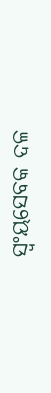ସ୍ୱଂୟସେବକ ଦଳ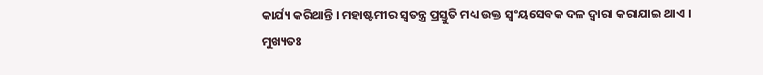କାର୍ଯ୍ୟ କରିଥାନ୍ତି । ମହାଷ୍ଟମୀର ସ୍ୱତନ୍ତ୍ର ପ୍ରସ୍ତୁତି ମଧ୍ୟ ଉକ୍ତ ସ୍ୱଂୟସେବକ ଦଳ ଦ୍ୱାରା କରାଯାଇ ଥାଏ । ମୁଖ୍ୟତଃ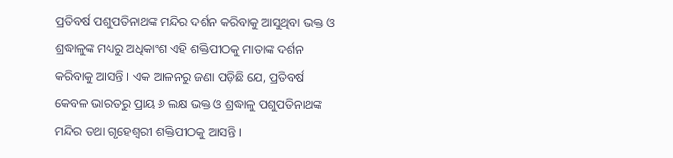ପ୍ରତିବର୍ଷ ପଶୁପତିନାଥଙ୍କ ମନ୍ଦିର ଦର୍ଶନ କରିବାକୁ ଆସୁଥିବା ଭକ୍ତ ଓ ଶ୍ରଦ୍ଧାଳୁଙ୍କ ମଧ୍ୟରୁ ଅଧିକାଂଶ ଏହି ଶକ୍ତିପୀଠକୁ ମାତାଙ୍କ ଦର୍ଶନ କରିବାକୁ ଆସନ୍ତି । ଏକ ଆଳନରୁ ଜଣା ପଡ଼ିଛି ଯେ, ପ୍ରତିବର୍ଷ କେବଳ ଭାରତରୁ ପ୍ରାୟ ୬ ଲକ୍ଷ ଭକ୍ତ ଓ ଶ୍ରଦ୍ଧାଳୁ ପଶୁପତିନାଥଙ୍କ ମନ୍ଦିର ତଥା ଗୃହେଶ୍ୱରୀ ଶକ୍ତିପୀଠକୁ ଆସନ୍ତି ।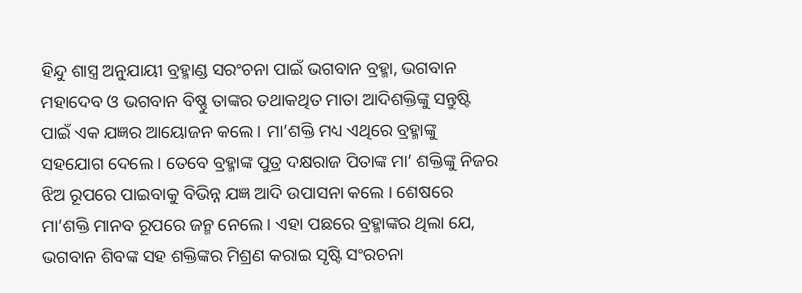ହିନ୍ଦୁ ଶାସ୍ତ୍ର ଅନୁଯାୟୀ ବ୍ରହ୍ମାଣ୍ଡ ସରଂଚନା ପାଇଁ ଭଗବାନ ବ୍ରହ୍ମା, ଭଗବାନ ମହାଦେବ ଓ ଭଗବାନ ବିଷ୍ଣୁ ତାଙ୍କର ତଥାକଥିତ ମାତା ଆଦିଶକ୍ତିଙ୍କୁ ସନ୍ତୁଷ୍ଟି ପାଇଁ ଏକ ଯଜ୍ଞର ଆୟୋଜନ କଲେ । ମା’ଶକ୍ତି ମଧ୍ୟ ଏଥିରେ ବ୍ରହ୍ମାଙ୍କୁ ସହଯୋଗ ଦେଲେ । ତେବେ ବ୍ରହ୍ମାଙ୍କ ପୁତ୍ର ଦକ୍ଷରାଜ ପିତାଙ୍କ ମା’ ଶକ୍ତିଙ୍କୁ ନିଜର ଝିଅ ରୂପରେ ପାଇବାକୁ ବିଭିନ୍ନ ଯଜ୍ଞ ଆଦି ଉପାସନା କଲେ । ଶେଷରେ ମା’ଶକ୍ତି ମାନବ ରୂପରେ ଜନ୍ମ ନେଲେ । ଏହା ପଛରେ ବ୍ରହ୍ମାଙ୍କର ଥିଲା ଯେ, ଭଗବାନ ଶିବଙ୍କ ସହ ଶକ୍ତିଙ୍କର ମିଶ୍ରଣ କରାଇ ସୃଷ୍ଟି ସଂରଚନା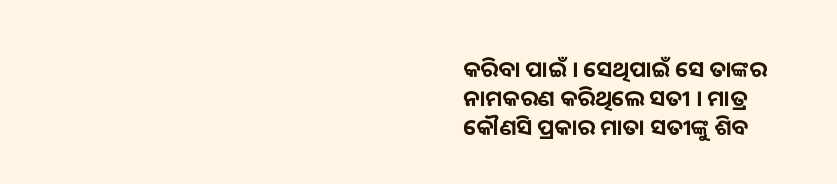କରିବା ପାଇଁ । ସେଥିପାଇଁ ସେ ତାଙ୍କର ନାମକରଣ କରିଥିଲେ ସତୀ । ମାତ୍ର କୌଣସି ପ୍ରକାର ମାତା ସତୀଙ୍କୁ ଶିବ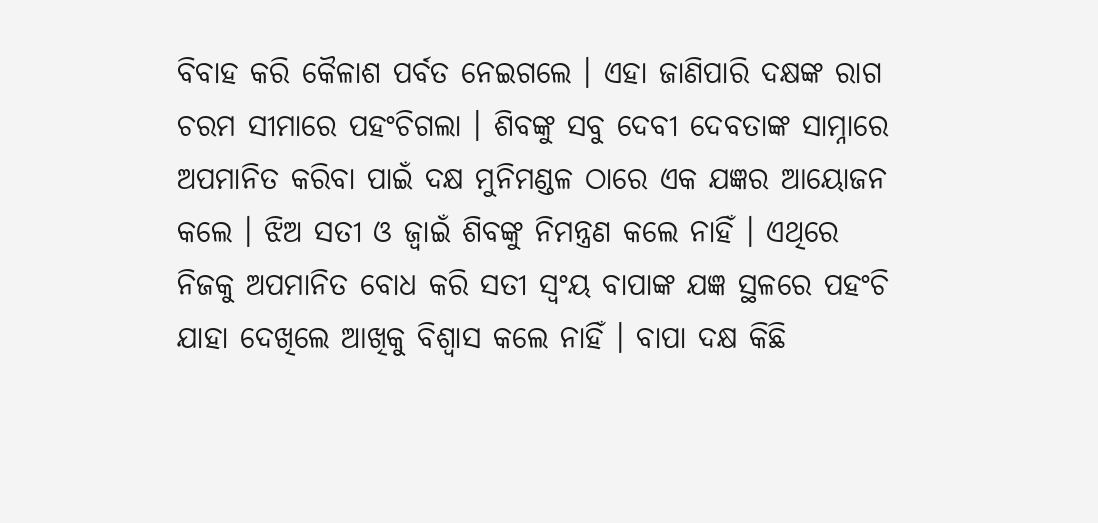ବିବାହ କରି କୈଳାଶ ପର୍ବତ ନେଇଗଲେ । ଏହା ଜାଣିପାରି ଦକ୍ଷଙ୍କ ରାଗ ଚରମ ସୀମାରେ ପହଂଚିଗଲା । ଶିବଙ୍କୁ ସବୁ ଦେବୀ ଦେବତାଙ୍କ ସାମ୍ନାରେ ଅପମାନିତ କରିବା ପାଇଁ ଦକ୍ଷ ମୁନିମଣ୍ଡଳ ଠାରେ ଏକ ଯଜ୍ଞର ଆୟୋଜନ କଲେ । ଝିଅ ସତୀ ଓ ଜ୍ୱାଇଁ ଶିବଙ୍କୁ ନିମନ୍ତ୍ରଣ କଲେ ନାହିଁ । ଏଥିରେ ନିଜକୁ ଅପମାନିତ ବୋଧ କରି ସତୀ ସ୍ୱଂୟ ବାପାଙ୍କ ଯଜ୍ଞ ସ୍ଥଳରେ ପହଂଚି ଯାହା ଦେଖିଲେ ଆଖିକୁ ବିଶ୍ୱାସ କଲେ ନାହିଁ । ବାପା ଦକ୍ଷ କିଛି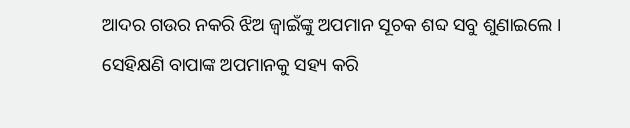ଆଦର ଗଉର ନକରି ଝିଅ ଜ୍ୱାଇଁଙ୍କୁ ଅପମାନ ସୂଚକ ଶବ୍ଦ ସବୁ ଶୁଣାଇଲେ । ସେହିକ୍ଷଣି ବାପାଙ୍କ ଅପମାନକୁ ସହ୍ୟ କରି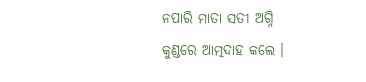ନପାରି ମାତା ସତୀ ଅଗ୍ନି କୁଣ୍ଡରେ ଆତ୍ମଦାହ କଲେ ।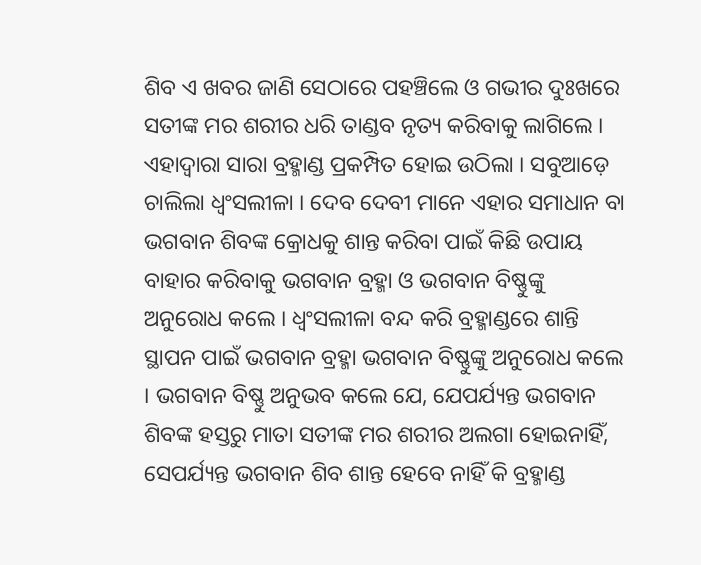ଶିବ ଏ ଖବର ଜାଣି ସେଠାରେ ପହଞ୍ଚିଲେ ଓ ଗଭୀର ଦୁଃଖରେ ସତୀଙ୍କ ମର ଶରୀର ଧରି ତାଣ୍ଡବ ନୃତ୍ୟ କରିବାକୁ ଲାଗିଲେ । ଏହାଦ୍ୱାରା ସାରା ବ୍ରହ୍ମାଣ୍ଡ ପ୍ରକମ୍ପିତ ହୋଇ ଉଠିଲା । ସବୁଆଡ଼େ ଚାଲିଲା ଧ୍ୱଂସଲୀଳା । ଦେବ ଦେବୀ ମାନେ ଏହାର ସମାଧାନ ବା ଭଗବାନ ଶିବଙ୍କ କ୍ରୋଧକୁ ଶାନ୍ତ କରିବା ପାଇଁ କିଛି ଉପାୟ ବାହାର କରିବାକୁ ଭଗବାନ ବ୍ରହ୍ମା ଓ ଭଗବାନ ବିଷ୍ଣୁଙ୍କୁ ଅନୁରୋଧ କଲେ । ଧ୍ୱଂସଲୀଳା ବନ୍ଦ କରି ବ୍ରହ୍ମାଣ୍ଡରେ ଶାନ୍ତି ସ୍ଥାପନ ପାଇଁ ଭଗବାନ ବ୍ରହ୍ମା ଭଗବାନ ବିଷ୍ଣୁଙ୍କୁ ଅନୁରୋଧ କଲେ । ଭଗବାନ ବିଷ୍ଣୁ ଅନୁଭବ କଲେ ଯେ, ଯେପର୍ଯ୍ୟନ୍ତ ଭଗବାନ ଶିବଙ୍କ ହସ୍ତରୁ ମାତା ସତୀଙ୍କ ମର ଶରୀର ଅଲଗା ହୋଇନାହିଁ, ସେପର୍ଯ୍ୟନ୍ତ ଭଗବାନ ଶିବ ଶାନ୍ତ ହେବେ ନାହିଁ କି ବ୍ରହ୍ମାଣ୍ଡ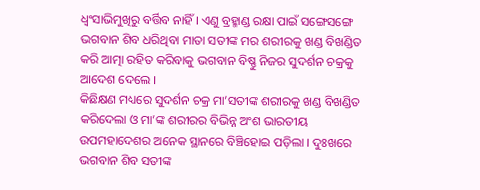ଧ୍ୱଂସାଭିମୁଖିରୁ ବର୍ତ୍ତିବ ନାହିଁ । ଏଣୁ ବ୍ରହ୍ମାଣ୍ଡ ରକ୍ଷା ପାଇଁ ସଙ୍ଗେସଙ୍ଗେ ଭଗବାନ ଶିବ ଧରିଥିବା ମାତା ସତୀଙ୍କ ମର ଶରୀରକୁ ଖଣ୍ଡ ବିଖଣ୍ଡିତ କରି ଆତ୍ମା ରହିତ କରିବାକୁ ଭଗବାନ ବିଷ୍ଣୁ ନିଜର ସୁଦର୍ଶନ ଚକ୍ରକୁ ଆଦେଶ ଦେଲେ ।
କିଛିକ୍ଷଣ ମଧ୍ୟରେ ସୁଦର୍ଶନ ଚକ୍ର ମା’ସତୀଙ୍କ ଶରୀରକୁ ଖଣ୍ଡ ବିଖଣ୍ଡିତ କରିଦେଲା ଓ ମା’ଙ୍କ ଶରୀରର ବିଭିନ୍ନ ଅଂଶ ଭାରତୀୟ ଉପମହାଦେଶର ଅନେକ ସ୍ଥାନରେ ବିଞ୍ଚିହୋଇ ପଡ଼ିଲା । ଦୁଃଖରେ ଭଗବାନ ଶିବ ସତୀଙ୍କ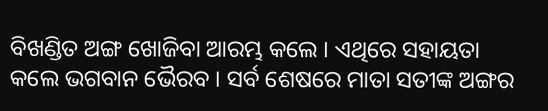ବିଖଣ୍ଡିତ ଅଙ୍ଗ ଖୋଜିବା ଆରମ୍ଭ କଲେ । ଏଥିରେ ସହାୟତା କଲେ ଭଗବାନ ଭୈରବ । ସର୍ବ ଶେଷରେ ମାତା ସତୀଙ୍କ ଅଙ୍ଗର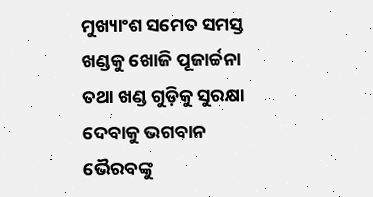ମୁଖ୍ୟାଂଶ ସମେତ ସମସ୍ତ ଖଣ୍ଡକୁ ଖୋଜି ପୂଜାର୍ଚ୍ଚନା ତଥା ଖଣ୍ଡ ଗୁଡ଼ିକୁ ସୁରକ୍ଷା ଦେବାକୁ ଭଗବାନ ଭୈରବଙ୍କୁ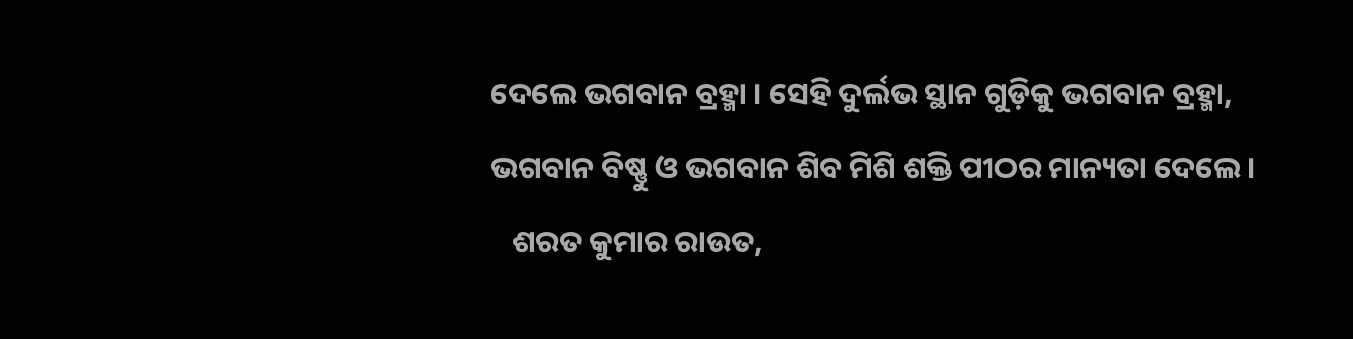ଦେଲେ ଭଗବାନ ବ୍ରହ୍ମା । ସେହି ଦୁର୍ଲଭ ସ୍ଥାନ ଗୁଡ଼ିକୁ ଭଗବାନ ବ୍ରହ୍ମା, ଭଗବାନ ବିଷ୍ଣୁ ଓ ଭଗବାନ ଶିବ ମିଶି ଶକ୍ତି ପୀଠର ମାନ୍ୟତା ଦେଲେ ।
   ଶରତ କୁମାର ରାଉତ,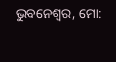ଭୁବନେଶ୍ୱର, ମୋ: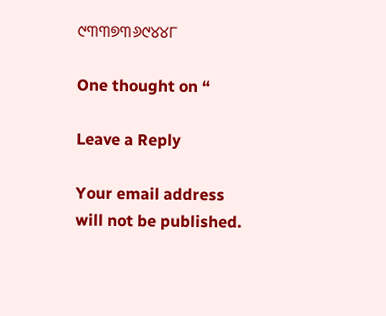୯୩୩୭୩୬୯୪୪୮

One thought on “

Leave a Reply

Your email address will not be published.